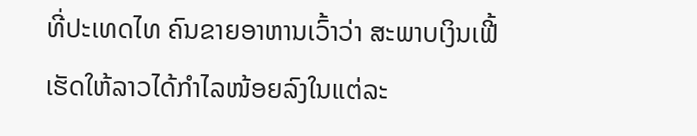ທີ່ປະເທດໄທ ຄົນຂາຍອາຫານເວົ້າວ່າ ສະພາບເງິນເຟີ້
ເຮັດໃຫ້ລາວໄດ້ກຳໄລໜ້ອຍລົງໃນແຕ່ລະ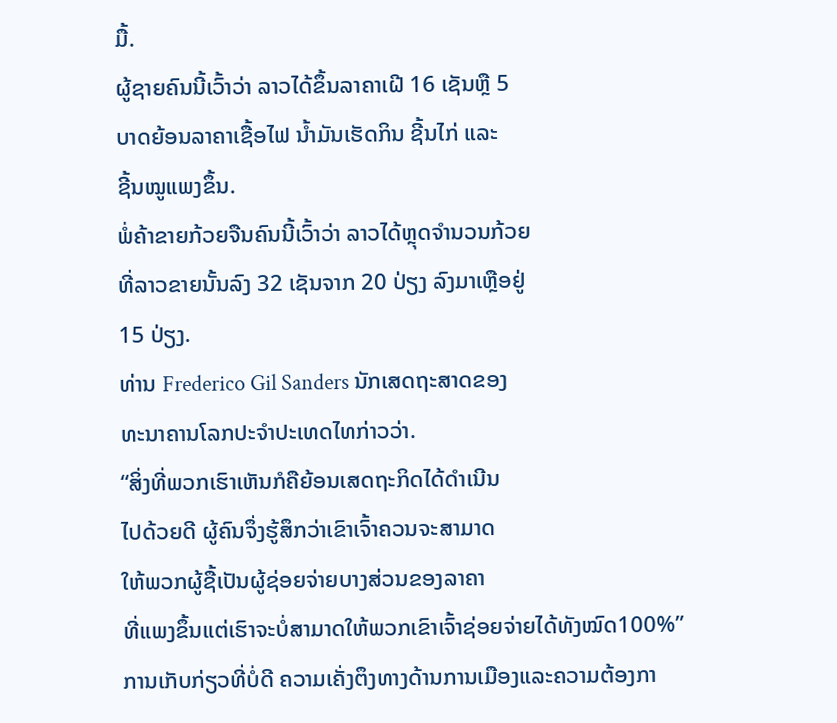ມື້.
ຜູ້ຊາຍຄົນນີ້ເວົ້າວ່າ ລາວໄດ້ຂຶ້ນລາຄາເຝີ 16 ເຊັນຫຼື 5
ບາດຍ້ອນລາຄາເຊື້ອໄຟ ນໍ້າມັນເຮັດກິນ ຊີ້ນໄກ່ ແລະ
ຊີ້ນໝູແພງຂຶ້ນ.
ພໍ່ຄ້າຂາຍກ້ວຍຈືນຄົນນີ້ເວົ້າວ່າ ລາວໄດ້ຫຼຸດຈຳນວນກ້ວຍ
ທີ່ລາວຂາຍນັ້ນລົງ 32 ເຊັນຈາກ 20 ປ່ຽງ ລົງມາເຫຼືອຢູ່
15 ປ່ຽງ.
ທ່ານ Frederico Gil Sanders ນັກເສດຖະສາດຂອງ
ທະນາຄານໂລກປະຈຳປະເທດໄທກ່າວວ່າ.
“ສິ່ງທີ່ພວກເຮົາເຫັນກໍຄືຍ້ອນເສດຖະກິດໄດ້ດຳເນີນ
ໄປດ້ວຍດີ ຜູ້ຄົນຈຶ່ງຮູ້ສຶກວ່າເຂົາເຈົ້າຄວນຈະສາມາດ
ໃຫ້ພວກຜູ້ຊື້ເປັນຜູ້ຊ່ອຍຈ່າຍບາງສ່ວນຂອງລາຄາ
ທີ່ແພງຂຶ້ນແຕ່ເຮົາຈະບໍ່ສາມາດໃຫ້ພວກເຂົາເຈົ້າຊ່ອຍຈ່າຍໄດ້ທັງໝົດ100%”
ການເກັບກ່ຽວທີ່ບໍ່ດີ ຄວາມເຄັ່ງຕຶງທາງດ້ານການເມືອງແລະຄວາມຕ້ອງກາ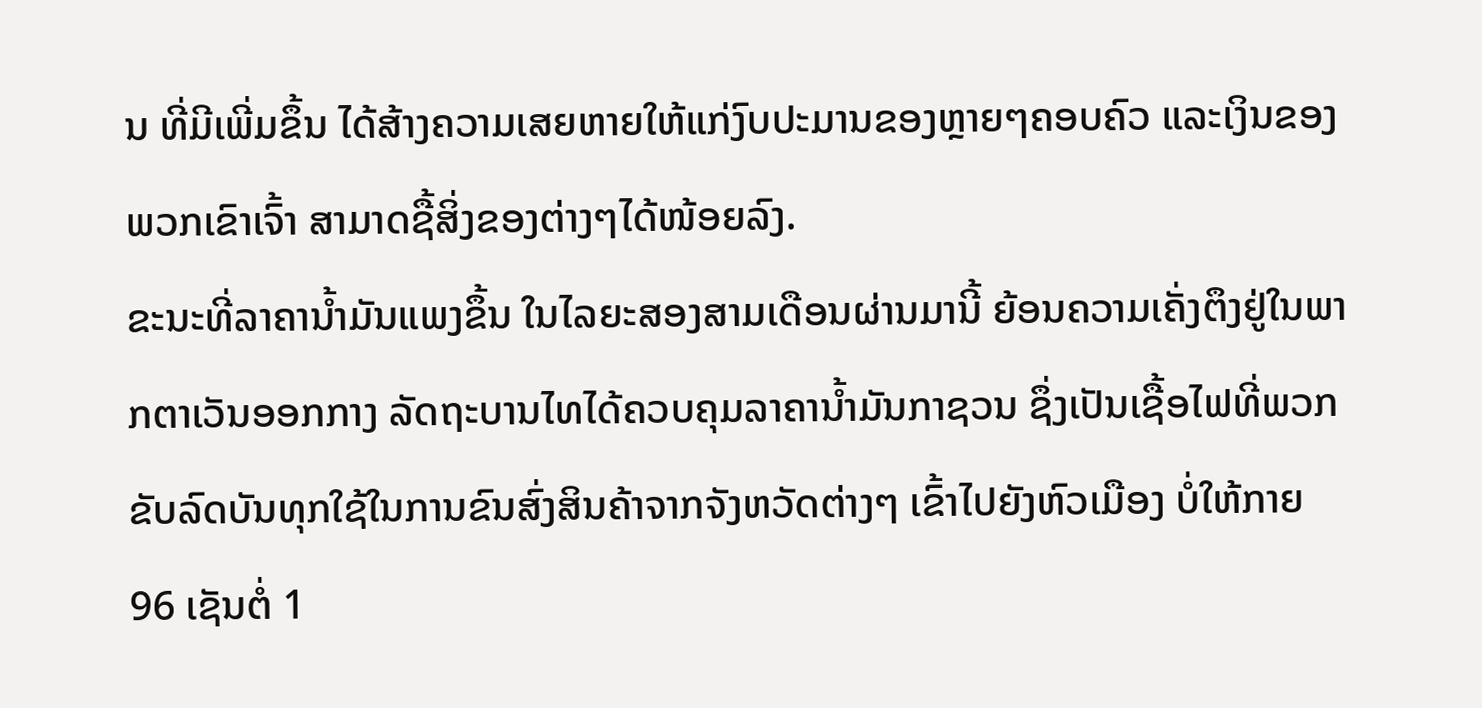ນ ທີ່ມີເພີ່ມຂຶ້ນ ໄດ້ສ້າງຄວາມເສຍຫາຍໃຫ້ແກ່ງົບປະມານຂອງຫຼາຍໆຄອບຄົວ ແລະເງິນຂອງພວກເຂົາເຈົ້າ ສາມາດຊື້ສິ່ງຂອງຕ່າງໆໄດ້ໜ້ອຍລົງ.
ຂະນະທີ່ລາຄານໍ້າມັນແພງຂຶ້ນ ໃນໄລຍະສອງສາມເດືອນຜ່ານມານີ້ ຍ້ອນຄວາມເຄັ່ງຕຶງຢູ່ໃນພາກຕາເວັນອອກກາງ ລັດຖະບານໄທໄດ້ຄວບຄຸມລາຄານໍ້າມັນກາຊວນ ຊຶ່ງເປັນເຊື້ອໄຟທີ່ພວກຂັບລົດບັນທຸກໃຊ້ໃນການຂົນສົ່ງສິນຄ້າຈາກຈັງຫວັດຕ່າງໆ ເຂົ້າໄປຍັງຫົວເມືອງ ບໍ່ໃຫ້ກາຍ 96 ເຊັນຕໍ່ 1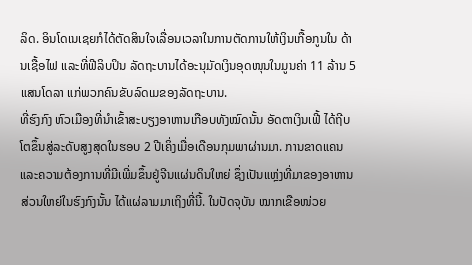ລິດ. ອິນໂດເນເຊຍກໍໄດ້ຕັດສິນໃຈເລື່ອນເວລາໃນການຕັດການໃຫ້ເງິນເກື້ອກູນໃນ ດ້ານເຊື້ອໄຟ ແລະທີ່ຟີລິບປິນ ລັດຖະບານໄດ້ອະນຸມັດເງິນອຸດໜຸນໃນມູນຄ່າ 11 ລ້ານ 5 ແສນໂດລາ ແກ່ພວກຄົນຂັບລົດເມຂອງລັດຖະບານ.
ທີ່ຮົງກົງ ຫົວເມືອງທີ່ນຳເຂົ້າສະບຽງອາຫານເກືອບທັງໝົດນັ້ນ ອັດຕາເງິນເຟີ້ ໄດ້ຖີບໂຕຂຶ້ນສູ່ລະດັບສູງສຸດໃນຮອບ 2 ປີເຄິ່ງເມື່ອເດືອນກຸມພາຜ່ານມາ. ການຂາດແຄນແລະຄວາມຕ້ອງການທີ່ມີເພີ່ມຂຶ້ນຢູ່ຈີນແຜ່ນດິນໃຫຍ່ ຊຶ່ງເປັນແຫຼ່ງທີ່ມາຂອງອາຫານສ່ວນໃຫຍ່ໃນຮົງກົງນັ້ນ ໄດ້ແຜ່ລາມມາເຖິງທີ່ນີ້. ໃນປັດຈຸບັນ ໝາກເຂືອໜ່ວຍ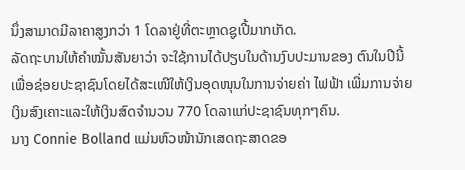ນຶ່ງສາມາດມີລາຄາສູງກວ່າ 1 ໂດລາຢູ່ທີ່ຕະຫຼາດຊູເປີ້ມາກເກັດ.
ລັດຖະບານໃຫ້ຄຳໝັ້ນສັນຍາວ່າ ຈະໃຊ້ການໄດ້ປຽບໃນດ້ານງົບປະມານຂອງ ຕົນໃນປີນີ້ເພື່ອຊ່ອຍປະຊາຊົນໂດຍໄດ້ສະເໜີໃຫ້ເງິນອຸດໜຸນໃນການຈ່າຍຄ່າ ໄຟຟ້າ ເພີ່ມການຈ່າຍເງິນສົງເຄາະແລະໃຫ້ເງິນສົດຈຳນວນ 770 ໂດລາແກ່ປະຊາຊົນທຸກໆຄົນ.
ນາງ Connie Bolland ແມ່ນຫົວໜ້ານັກເສດຖະສາດຂອ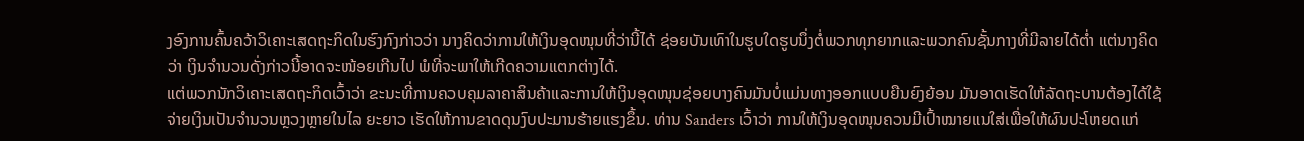ງອົງການຄົ້ນຄວ້າວິເຄາະເສດຖະກິດໃນຮົງກົງກ່າວວ່າ ນາງຄິດວ່າການໃຫ້ເງິນອຸດໜຸນທີ່ວ່ານີ້ໄດ້ ຊ່ອຍບັນເທົາໃນຮູບໃດຮູບນຶ່ງຕໍ່ພວກທຸກຍາກແລະພວກຄົນຊັ້ນກາງທີ່ມີລາຍໄດ້ຕໍ່າ ແຕ່ນາງຄິດວ່າ ເງິນຈຳນວນດັ່ງກ່າວນີ້ອາດຈະໜ້ອຍເກີນໄປ ພໍທີ່ຈະພາໃຫ້ເກີດຄວາມແຕກຕ່າງໄດ້.
ແຕ່ພວກນັກວິເຄາະເສດຖະກິດເວົ້າວ່າ ຂະນະທີ່ການຄວບຄຸມລາຄາສິນຄ້າແລະການໃຫ້ເງິນອຸດໜຸນຊ່ອຍບາງຄົນມັນບໍ່ແມ່ນທາງອອກແບບຍືນຍົງຍ້ອນ ມັນອາດເຮັດໃຫ້ລັດຖະບານຕ້ອງໄດ້ໃຊ້ຈ່າຍເງິນເປັນຈຳນວນຫຼວງຫຼາຍໃນໄລ ຍະຍາວ ເຮັດໃຫ້ການຂາດດຸນງົບປະມານຮ້າຍແຮງຂຶ້ນ. ທ່ານ Sanders ເວົ້າວ່າ ການໃຫ້ເງິນອຸດໜຸນຄວນມີເປົ້າໝາຍແນໃສ່ເພື່ອໃຫ້ຜົນປະໂຫຍດແກ່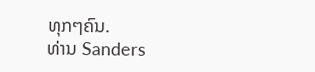ທຸກໆຄົນ.
ທ່ານ Sanders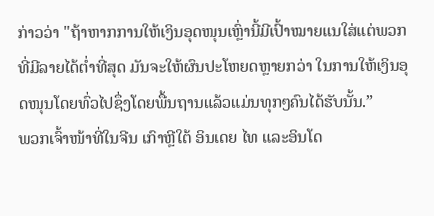ກ່າວວ່າ "ຖ້າຫາກການໃຫ້ເງິນອຸດໜຸນເຫຼົ່ານີ້ມີເປົ້າໝາຍແນໃສ່ແຕ່ພວກທີ່ມີລາຍໄດ້ຕໍ່າທີ່ສຸດ ມັນຈະໃຫ້ຜົນປະໂຫຍດຫຼາຍກວ່າ ໃນການໃຫ້ເງິນອຸດໜຸນໂດຍທົ່ວໄປຊຶ່ງໂດຍພື້ນຖານແລ້ວແມ່ນທຸກໆຄົນໄດ້ຮັບນັ້ນ.”
ພວກເຈົ້າໜ້າທີ່ໃນຈີນ ເກົາຫຼີໃຕ້ ອິນເດຍ ໄທ ແລະອິນໂດ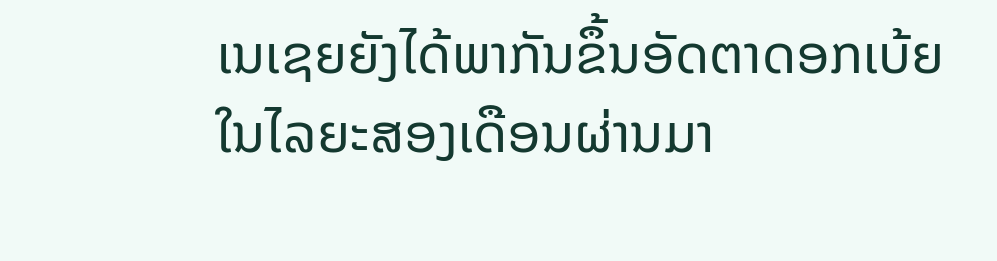ເນເຊຍຍັງໄດ້ພາກັນຂຶ້ນອັດຕາດອກເບ້ຍໃນໄລຍະສອງເດືອນຜ່ານມາ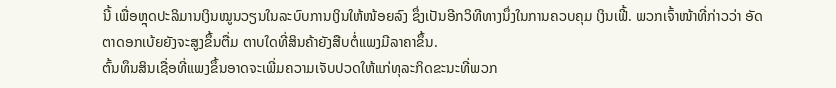ນີ້ ເພື່ອຫຼຸດປະລິມານເງິນໝູນວຽນໃນລະບົບການເງິນໃຫ້ໜ້ອຍລົງ ຊຶ່ງເປັນອີກວິທີທາງນຶ່ງໃນການຄວບຄຸມ ເງິນເຟີ້. ພວກເຈົ້າໜ້າທີ່ກ່າວວ່າ ອັດຕາດອກເບ້ຍຍັງຈະສູງຂຶ້ນຕື່ມ ຕາບໃດທີ່ສິນຄ້າຍັງສືບຕໍ່ແພງມີລາຄາຂຶ້ນ.
ຕົ້ນທຶນສິນເຊື່ອທີ່ແພງຂຶ້ນອາດຈະເພີ່ມຄວາມເຈັບປວດໃຫ້ແກ່ທຸລະກິດຂະນະທີ່ພວກ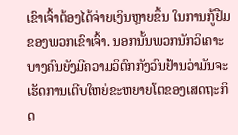ເຂົາເຈົ້າຕ້ອງໄດ້ຈ່າຍເງິນຫຼາຍຂຶ້ນ ໃນການກູ້ຢືມຂອງພວກເຂົາເຈົ້າ. ນອກນັ້ນພວກນັກວິເຄາະບາງຄົນຍັງມີຄວາມວິຕົກກັງວົນຢ້ານວ່າມັນຈະເຮັດການເຕີບໃຫຍ່ຂະຫຍາຍໂຕຂອງເສດຖະກິດ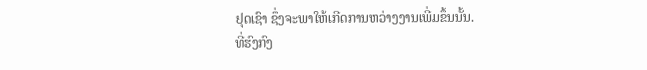ຢຸດເຊົາ ຊຶ່ງຈະພາໃຫ້ເກີດການຫວ່າງງານເພີ່ມຂຶ້ນນັ້ນ.
ທີ່ຮົງກົງ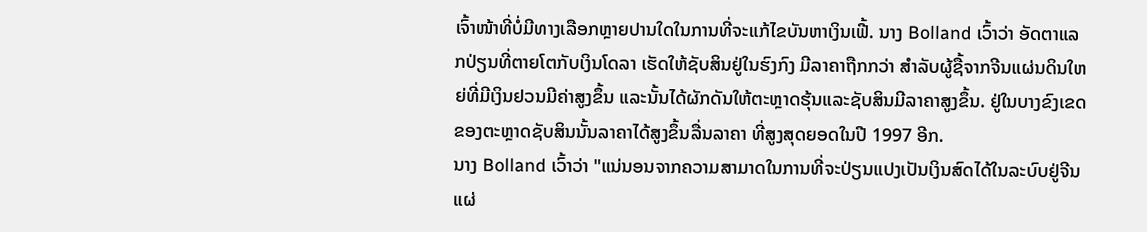ເຈົ້າໜ້າທີ່ບໍ່ມີທາງເລືອກຫຼາຍປານໃດໃນການທີ່ຈະແກ້ໄຂບັນຫາເງິນເຟີ້. ນາງ Bolland ເວົ້າວ່າ ອັດຕາແລກປ່ຽນທີ່ຕາຍໂຕກັບເງິນໂດລາ ເຮັດໃຫ້ຊັບສິນຢູ່ໃນຮົງກົງ ມີລາຄາຖືກກວ່າ ສຳລັບຜູ້ຊື້ຈາກຈີນແຜ່ນດິນໃຫຍ່ທີ່ມີເງິນຢວນມີຄ່າສູງຂຶ້ນ ແລະນັ້ນໄດ້ຜັກດັນໃຫ້ຕະຫຼາດຮຸ້ນແລະຊັບສິນມີລາຄາສູງຂຶ້ນ. ຢູ່ໃນບາງຂົງເຂດຂອງຕະຫຼາດຊັບສິນນັ້ນລາຄາໄດ້ສູງຂຶ້ນລື່ນລາຄາ ທີ່ສູງສຸດຍອດໃນປີ 1997 ອີກ.
ນາງ Bolland ເວົ້າວ່າ "ແນ່ນອນຈາກຄວາມສາມາດໃນການທີ່ຈະປ່ຽນແປງເປັນເງິນສົດໄດ້ໃນລະບົບຢູ່ຈີນແຜ່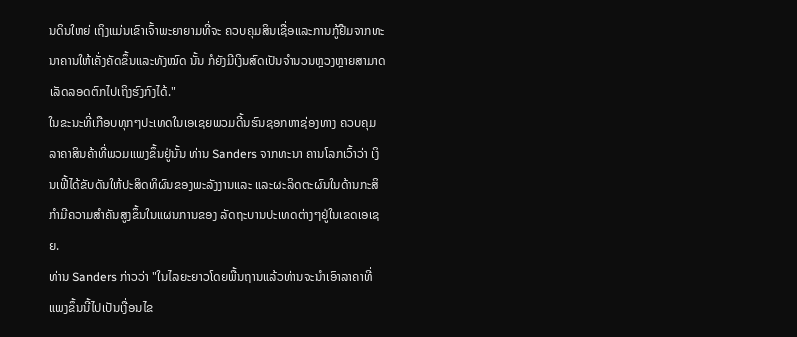ນດິນໃຫຍ່ ເຖິງແມ່ນເຂົາເຈົ້າພະຍາຍາມທີ່ຈະ ຄວບຄຸມສິນເຊື່ອແລະການກູ້ຢືມຈາກທະນາຄານໃຫ້ເຄັ່ງຄັດຂຶ້ນແລະທັງໝົດ ນັ້ນ ກໍຍັງມີເງິນສົດເປັນຈຳນວນຫຼວງຫຼາຍສາມາດເລັດລອດຕົກໄປເຖິງຮົງກົງໄດ້."
ໃນຂະນະທີ່ເກືອບທຸກໆປະເທດໃນເອເຊຍພວມດີ້ນຮົນຊອກຫາຊ່ອງທາງ ຄວບຄຸມລາຄາສິນຄ້າທີ່ພວມແພງຂຶ້ນຢູ່ນັ້ນ ທ່ານ Sanders ຈາກທະນາ ຄານໂລກເວົ້າວ່າ ເງິນເຟີ້ໄດ້ຂັບດັນໃຫ້ປະສິດທິຜົນຂອງພະລັງງານແລະ ແລະຜະລິດຕະຜົນໃນດ້ານກະສິກຳມີຄວາມສຳຄັນສູງຂຶ້ນໃນແຜນການຂອງ ລັດຖະບານປະເທດຕ່າງໆຢູ່ໃນເຂດເອເຊຍ.
ທ່ານ Sanders ກ່າວວ່າ "ໃນໄລຍະຍາວໂດຍພື້ນຖານແລ້ວທ່ານຈະນຳເອົາລາຄາທີ່ ແພງຂຶ້ນນີ້ໄປເປັນເງື່ອນໄຂ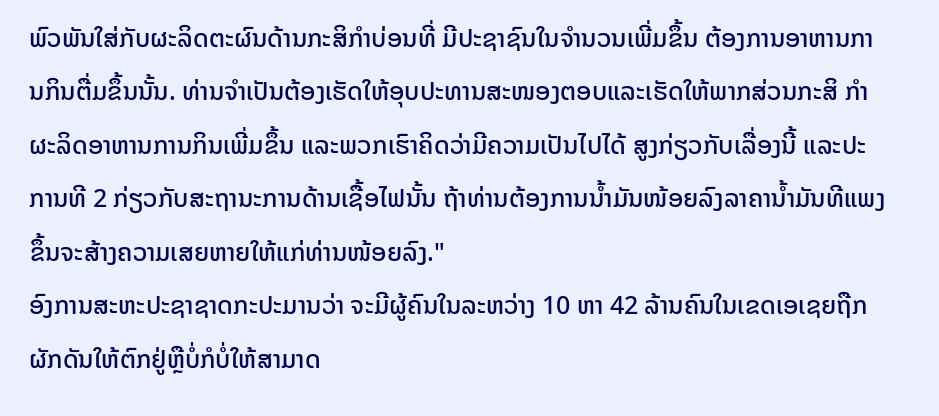ພົວພັນໃສ່ກັບຜະລິດຕະຜົນດ້ານກະສິກຳບ່ອນທີ່ ມີປະຊາຊົນໃນຈຳນວນເພີ່ມຂຶ້ນ ຕ້ອງການອາຫານການກິນຕື່ມຂຶ້ນນັ້ນ. ທ່ານຈຳເປັນຕ້ອງເຮັດໃຫ້ອຸບປະທານສະໜອງຕອບແລະເຮັດໃຫ້ພາກສ່ວນກະສິ ກຳຜະລິດອາຫານການກິນເພີ່ມຂຶ້ນ ແລະພວກເຮົາຄິດວ່າມີຄວາມເປັນໄປໄດ້ ສູງກ່ຽວກັບເລື່ອງນີ້ ແລະປະການທີ 2 ກ່ຽວກັບສະຖານະການດ້ານເຊື້ອໄຟນັ້ນ ຖ້າທ່ານຕ້ອງການນໍ້າມັນໜ້ອຍລົງລາຄານໍ້າມັນທີແພງຂຶ້ນຈະສ້າງຄວາມເສຍຫາຍໃຫ້ແກ່ທ່ານໜ້ອຍລົງ."
ອົງການສະຫະປະຊາຊາດກະປະມານວ່າ ຈະມີຜູ້ຄົນໃນລະຫວ່າງ 10 ຫາ 42 ລ້ານຄົນໃນເຂດເອເຊຍຖືກຜັກດັນໃຫ້ຕົກຢູ່ຫຼືບໍ່ກໍບໍ່ໃຫ້ສາມາດ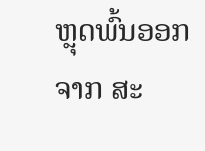ຫຼຸດພົ້ນອອກຈາກ ສະ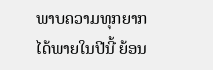ພາບຄວາມທຸກຍາກ
ໄດ້ພາຍໃນປີນີ້ ຍ້ອນ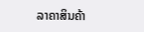ລາຄາສິນຄ້າ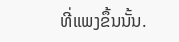ທີ່ແພງຂຶ້ນນັ້ນ.